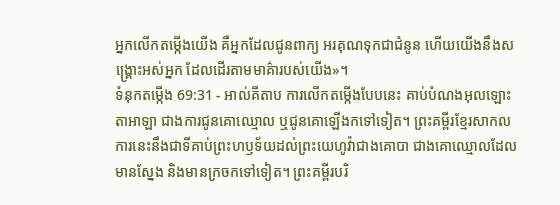អ្នកលើកតម្កើងយើង គឺអ្នកដែលជូនពាក្យ អរគុណទុកជាជំនូន ហើយយើងនឹងសង្គ្រោះអស់អ្នក ដែលដើរតាមមាគ៌ារបស់យើង»។
ទំនុកតម្កើង 69:31 - អាល់គីតាប ការលើកតម្កើងបែបនេះ គាប់បំណងអុលឡោះតាអាឡា ជាងការជូនគោឈ្មោល ឬជូនគោឡើងកទៅទៀត។ ព្រះគម្ពីរខ្មែរសាកល ការនេះនឹងជាទីគាប់ព្រះហឫទ័យដល់ព្រះយេហូវ៉ាជាងគោបា ជាងគោឈ្មោលដែលមានស្នែង និងមានក្រចកទៅទៀត។ ព្រះគម្ពីរបរិ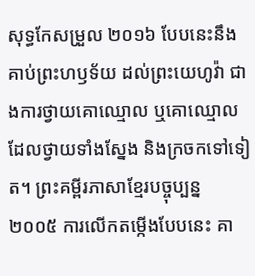សុទ្ធកែសម្រួល ២០១៦ បែបនេះនឹងគាប់ព្រះហឫទ័យ ដល់ព្រះយេហូវ៉ា ជាងការថ្វាយគោឈ្មោល ឬគោឈ្មោលដែលថ្វាយទាំងស្នែង និងក្រចកទៅទៀត។ ព្រះគម្ពីរភាសាខ្មែរបច្ចុប្បន្ន ២០០៥ ការលើកតម្កើងបែបនេះ គា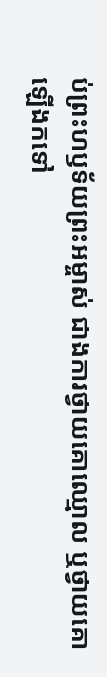ប់ព្រះហឫទ័យព្រះអម្ចាស់ ជាងការថ្វាយគោឈ្មោល ឬថ្វាយគោឡើងកទៅ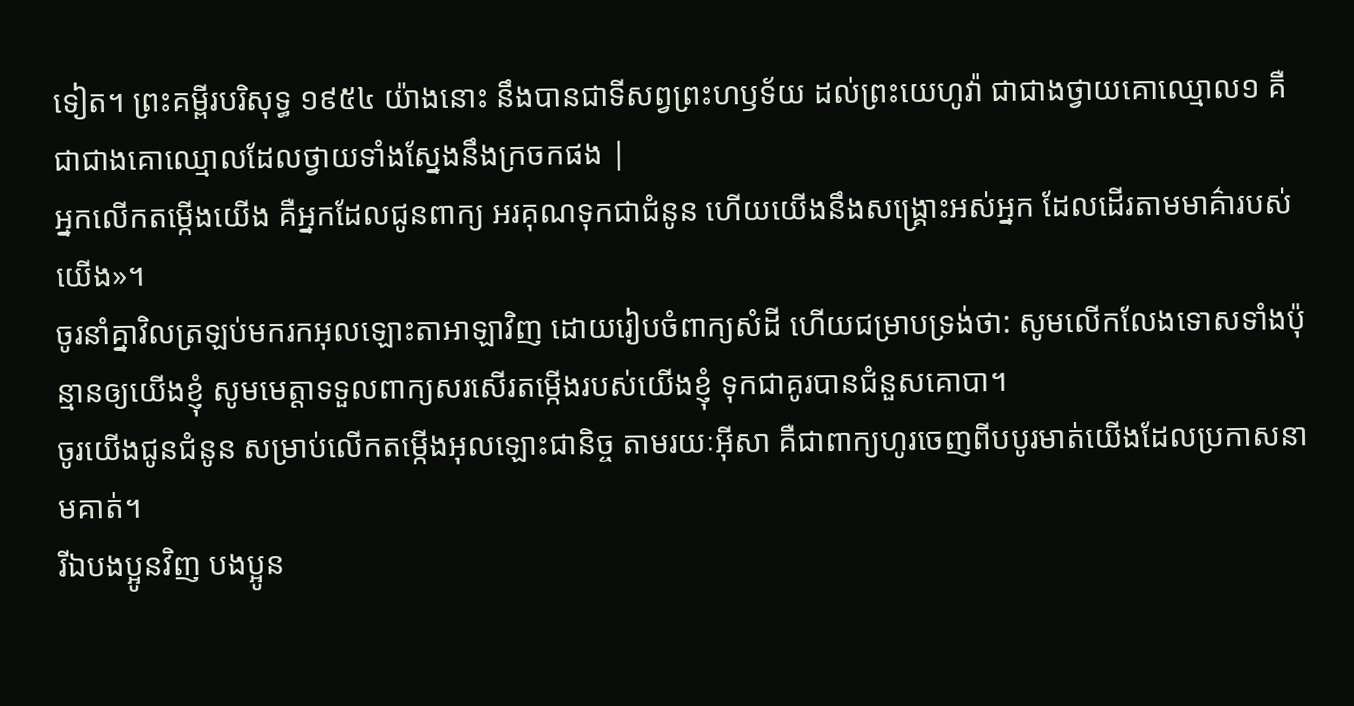ទៀត។ ព្រះគម្ពីរបរិសុទ្ធ ១៩៥៤ យ៉ាងនោះ នឹងបានជាទីសព្វព្រះហឫទ័យ ដល់ព្រះយេហូវ៉ា ជាជាងថ្វាយគោឈ្មោល១ គឺជាជាងគោឈ្មោលដែលថ្វាយទាំងស្នែងនឹងក្រចកផង |
អ្នកលើកតម្កើងយើង គឺអ្នកដែលជូនពាក្យ អរគុណទុកជាជំនូន ហើយយើងនឹងសង្គ្រោះអស់អ្នក ដែលដើរតាមមាគ៌ារបស់យើង»។
ចូរនាំគ្នាវិលត្រឡប់មករកអុលឡោះតាអាឡាវិញ ដោយរៀបចំពាក្យសំដី ហើយជម្រាបទ្រង់ថា: សូមលើកលែងទោសទាំងប៉ុន្មានឲ្យយើងខ្ញុំ សូមមេត្តាទទួលពាក្យសរសើរតម្កើងរបស់យើងខ្ញុំ ទុកជាគូរបានជំនួសគោបា។
ចូរយើងជូនជំនូន សម្រាប់លើកតម្កើងអុលឡោះជានិច្ច តាមរយៈអ៊ីសា គឺជាពាក្យហូរចេញពីបបូរមាត់យើងដែលប្រកាសនាមគាត់។
រីឯបងប្អូនវិញ បងប្អូន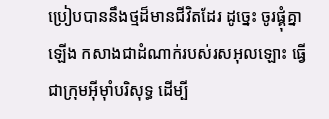ប្រៀបបាននឹងថ្មដ៏មានជីវិតដែរ ដូច្នេះ ចូរផ្គុំគ្នាឡើង កសាងជាដំណាក់របស់រសអុលឡោះ ធ្វើជាក្រុមអ៊ីមុាំបរិសុទ្ធ ដើម្បី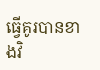ធ្វើគូរបានខាងវិ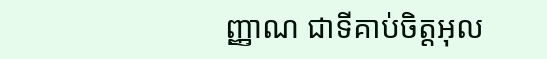ញ្ញាណ ជាទីគាប់ចិត្តអុល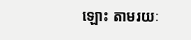ឡោះ តាមរយៈ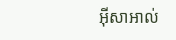អ៊ីសាអាល់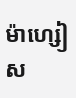ម៉ាហ្សៀស